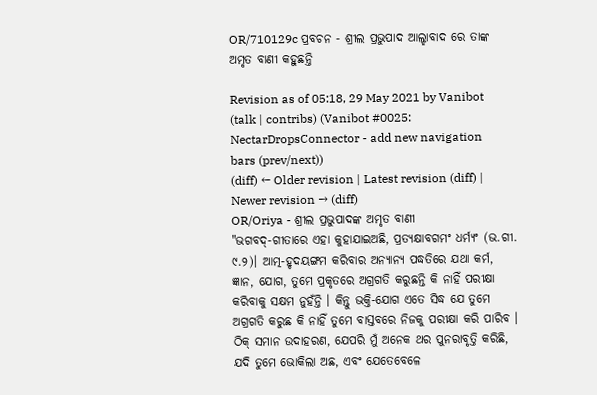OR/710129c ପ୍ରବଚନ - ଶ୍ରୀଲ ପ୍ରଭୁପାଦ ଆଲ୍ହାବାଦ ରେ ତାଙ୍କ ଅମୃତ ବାଣୀ କହୁଛନ୍ତି

Revision as of 05:18, 29 May 2021 by Vanibot (talk | contribs) (Vanibot #0025: NectarDropsConnector - add new navigation bars (prev/next))
(diff) ← Older revision | Latest revision (diff) | Newer revision → (diff)
OR/Oriya - ଶ୍ରୀଲ ପ୍ରଭୁପାଦଙ୍କ ଅମୃତ ବାଣୀ
"ଭଗବଦ୍-ଗୀତାରେ ଏହା କୁହାଯାଇଅଛି, ପ୍ରତ୍ୟକ୍ଷାବଗମଂ ଧର୍ମ୍ୟଂ (ଭ.ଗୀ. ୯.୨)। ଆତ୍ମ-ହୃଦୟଙ୍ଗମ କରିବାର ଅନ୍ୟାନ୍ୟ ପଦ୍ଧତିରେ ଯଥା କର୍ମ, ଜ୍ଞାନ, ଯୋଗ, ତୁମେ ପ୍ରକୃତରେ ଅଗ୍ରଗତି କରୁଛନ୍ତି କି ନାହିଁ ପରୀକ୍ଷା କରିବାକୁ ସକ୍ଷମ ନୁହଁନ୍ତି । କିନ୍ତୁ ଭକ୍ତି-ଯୋଗ ଏତେ ସିଦ୍ଧ ଯେ ତୁମେ ଅଗ୍ରଗତି କରୁଛ କି ନାହିଁ ତୁମେ ବାସ୍ତବରେ ନିଜକୁ ପରୀକ୍ଷା କରି ପାରିବ । ଠିକ୍ ସମାନ ଉଦାହରଣ, ଯେପରି ମୁଁ ଅନେକ ଥର ପୁନରାବୃତ୍ତି କରିଛି, ଯଦି ତୁମେ ଭୋକିଲା ଅଛ, ଏବଂ ଯେତେବେଳେ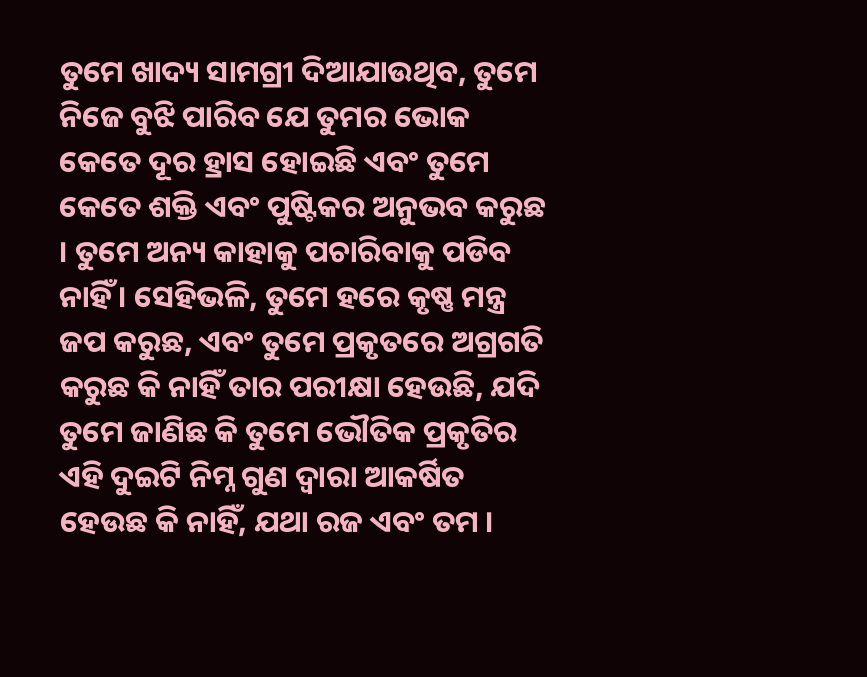ତୁମେ ଖାଦ୍ୟ ସାମଗ୍ରୀ ଦିଆଯାଉଥିବ, ତୁମେ ନିଜେ ବୁଝି ପାରିବ ଯେ ତୁମର ଭୋକ କେତେ ଦୂର ହ୍ରାସ ହୋଇଛି ଏବଂ ତୁମେ କେତେ ଶକ୍ତି ଏବଂ ପୁଷ୍ଟିକର ଅନୁଭବ କରୁଛ । ତୁମେ ଅନ୍ୟ କାହାକୁ ପଚାରିବାକୁ ପଡିବ ନାହିଁ । ସେହିଭଳି, ତୁମେ ହରେ କୃଷ୍ଣ ମନ୍ତ୍ର ଜପ କରୁଛ, ଏବଂ ତୁମେ ପ୍ରକୃତରେ ଅଗ୍ରଗତି କରୁଛ କି ନାହିଁ ତାର ପରୀକ୍ଷା ହେଉଛି, ଯଦି ତୁମେ ଜାଣିଛ କି ତୁମେ ଭୌତିକ ପ୍ରକୃତିର ଏହି ଦୁଇଟି ନିମ୍ନ ଗୁଣ ଦ୍ୱାରା ଆକର୍ଷିତ ହେଉଛ କି ନାହିଁ, ଯଥା ରଜ ଏବଂ ତମ ।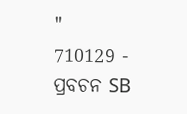"
710129 - ପ୍ରବଚନ SB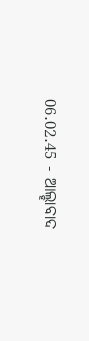06.02.45 - ଆଲ୍ହାବାଦ